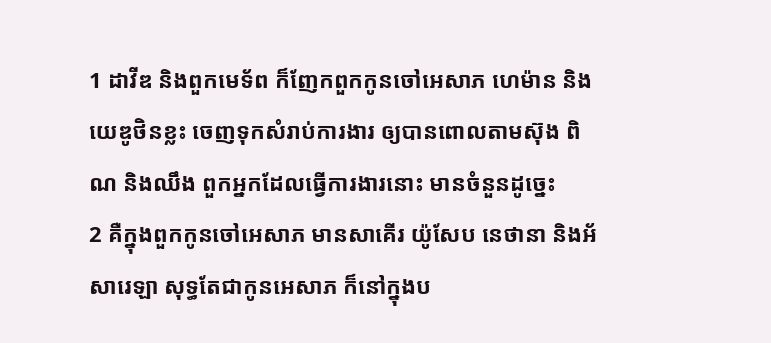1 ដាវីឌ និងពួកមេទ័ព ក៏ញែកពួកកូនចៅអេសាភ ហេម៉ាន និងយេឌូថិនខ្លះ ចេញទុកសំរាប់ការងារ ឲ្យបានពោលតាមស៊ុង ពិណ និងឈឹង ពួកអ្នកដែលធ្វើការងារនោះ មានចំនួនដូច្នេះ
2 គឺក្នុងពួកកូនចៅអេសាភ មានសាគើរ យ៉ូសែប នេថានា និងអ័សារេឡា សុទ្ធតែជាកូនអេសាភ ក៏នៅក្នុងប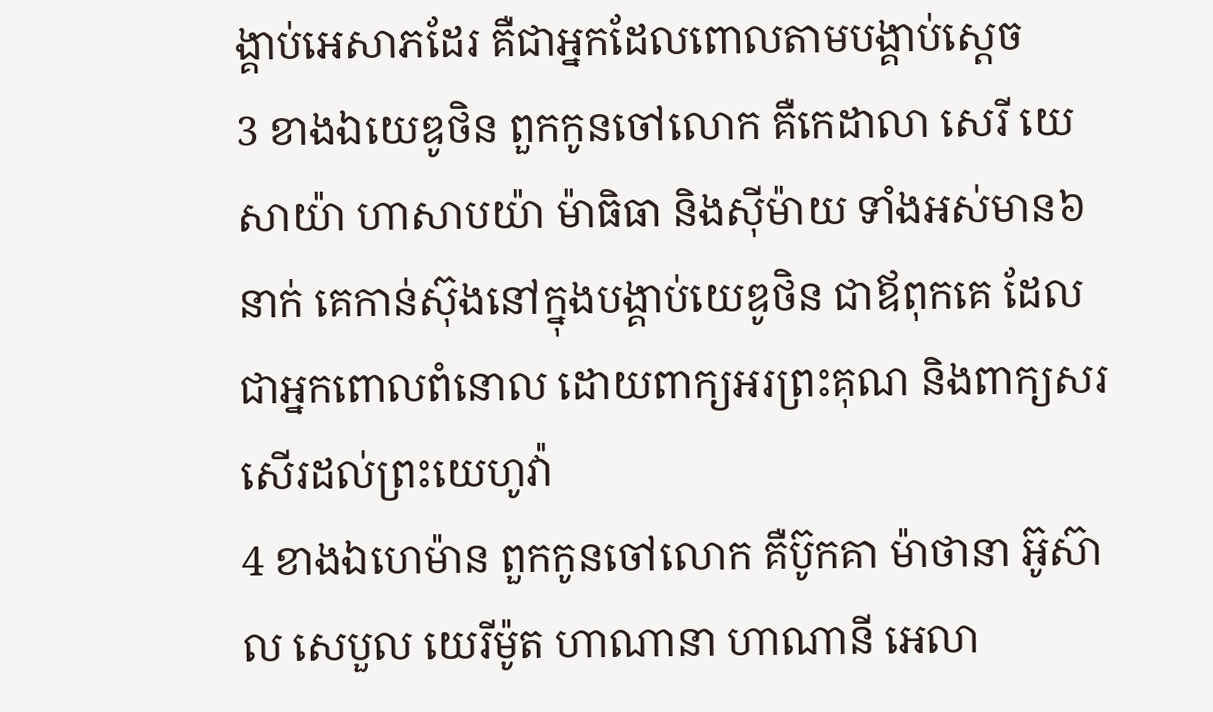ង្គាប់អេសាភដែរ គឺជាអ្នកដែលពោលតាមបង្គាប់ស្តេច
3 ខាងឯយេឌូថិន ពួកកូនចៅលោក គឺកេដាលា សេរី យេសាយ៉ា ហាសាបយ៉ា ម៉ាធិធា និងស៊ីម៉ាយ ទាំងអស់មាន៦នាក់ គេកាន់ស៊ុងនៅក្នុងបង្គាប់យេឌូថិន ជាឪពុកគេ ដែលជាអ្នកពោលពំនោល ដោយពាក្យអរព្រះគុណ និងពាក្យសរសើរដល់ព្រះយេហូវ៉ា
4 ខាងឯហេម៉ាន ពួកកូនចៅលោក គឺប៊ូកគា ម៉ាថានា អ៊ូស៊ាល សេបួល យេរីម៉ូត ហាណានា ហាណានី អេលា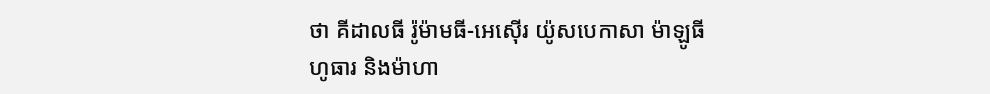ថា គីដាលធី រ៉ូម៉ាមធី-អេស៊ើរ យ៉ូសបេកាសា ម៉ាឡូធី ហូធារ និងម៉ាហា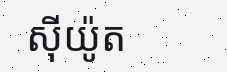ស៊ីយ៉ូត